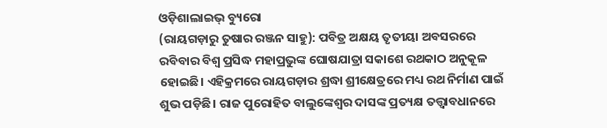ଓଡ଼ିଶାଲାଇଭ୍ ବ୍ୟୁରୋ
(ରାୟଗଡ଼ାରୁ ତୁଷାର ରଞ୍ଜନ ସାହୁ): ପବିତ୍ର ଅକ୍ଷୟ ତୃତୀୟା ଅବସରରେ ରବିବାର ବିଶ୍ୱ ପ୍ରସିଦ୍ଧ ମହାପ୍ରଭୁଙ୍କ ଘୋଷଯାତ୍ରା ସକାଶେ ରଥକାଠ ଅନୁକୂଳ ହୋଇଛି। ଏହିକ୍ରମରେ ରାୟଗଡ଼ାର ଶ୍ରଦ୍ଧା ଶ୍ରୀକ୍ଷେତ୍ରରେ ମଧ୍ୟ ରଥ ନିର୍ମାଣ ପାଇଁ ଶୁଭ ପଡ଼ିଛି। ରାଜ ପୁରୋହିତ ବାଲୁଙ୍କେଶ୍ୱର ଦାସଙ୍କ ପ୍ରତ୍ୟକ୍ଷ ତତ୍ତ୍ଵାବଧାନରେ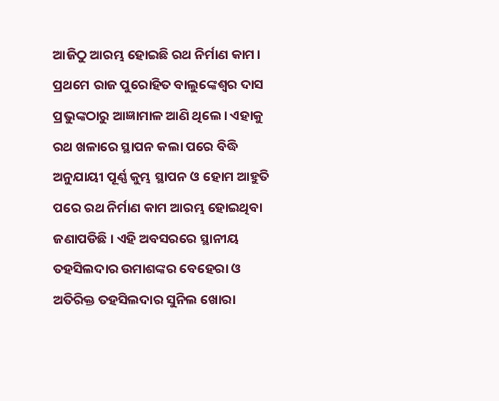ଆଜିଠୁ ଆରମ୍ଭ ହୋଇଛି ରଥ ନିର୍ମାଣ କାମ।
ପ୍ରଥମେ ରାଜ ପୁରୋହିତ ବାଲୁଙ୍କେଶ୍ଵର ଦାସ ପ୍ରଭୁଙ୍କଠାରୁ ଆଜ୍ଞାମାଳ ଆଣି ଥିଲେ। ଏହାକୁ ରଥ ଖଳାରେ ସ୍ଥାପନ କଲା ପରେ ବିଦ୍ଧି ଅନୁଯାୟୀ ପୂର୍ଣ୍ଣ କୁମ୍ଭ ସ୍ଥାପନ ଓ ହୋମ ଆହୁତି ପରେ ରଥ ନିର୍ମାଣ କାମ ଆରମ୍ଭ ହୋଇଥିବା ଜଣାପଡିଛି। ଏହି ଅବସରରେ ସ୍ଥାନୀୟ ତହସିଲଦାର ଉମାଶଙ୍କର ବେହେରା ଓ ଅତିରିକ୍ତ ତହସିଲଦାର ସୁନିଲ ଖୋରା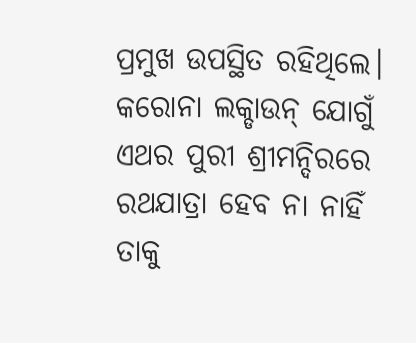ପ୍ରମୁଖ ଉପସ୍ଥିତ ରହିଥିଲେ।
କରୋନା ଲକ୍ଡାଉନ୍ ଯୋଗୁଁ ଏଥର ପୁରୀ ଶ୍ରୀମନ୍ଦିରରେ ରଥଯାତ୍ରା ହେବ ନା ନାହିଁ ତାକୁ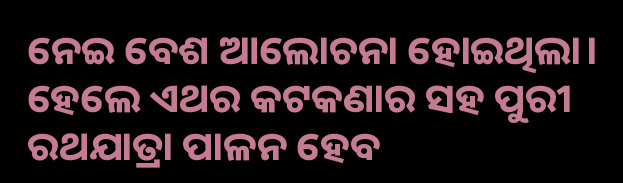ନେଇ ବେଶ ଆଲୋଚନା ହୋଇଥିଲା। ହେଲେ ଏଥର କଟକଣାର ସହ ପୁରୀ ରଥଯାତ୍ରା ପାଳନ ହେବ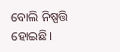ବୋଲି ନିଷ୍ପତ୍ତି ହୋଇଛି।